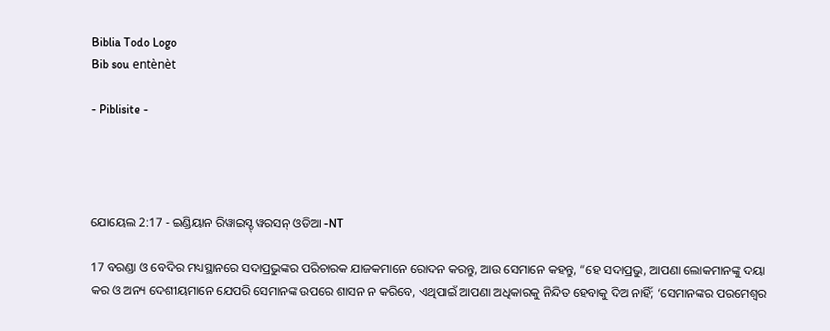Biblia Todo Logo
Bib sou entènèt

- Piblisite -




ଯୋୟେଲ 2:17 - ଇଣ୍ଡିୟାନ ରିୱାଇସ୍ଡ୍ ୱରସନ୍ ଓଡିଆ -NT

17 ବରଣ୍ଡା ଓ ବେଦିର ମଧ୍ୟସ୍ଥାନରେ ସଦାପ୍ରଭୁଙ୍କର ପରିଚାରକ ଯାଜକମାନେ ରୋଦନ କରନ୍ତୁ, ଆଉ ସେମାନେ କହନ୍ତୁ, “ହେ ସଦାପ୍ରଭୁ, ଆପଣା ଲୋକମାନଙ୍କୁ ଦୟା କର ଓ ଅନ୍ୟ ଦେଶୀୟମାନେ ଯେପରି ସେମାନଙ୍କ ଉପରେ ଶାସନ ନ କରିବେ, ଏଥିପାଇଁ ଆପଣା ଅଧିକାରକୁ ନିନ୍ଦିତ ହେବାକୁ ଦିଅ ନାହିଁ; ‘ସେମାନଙ୍କର ପରମେଶ୍ୱର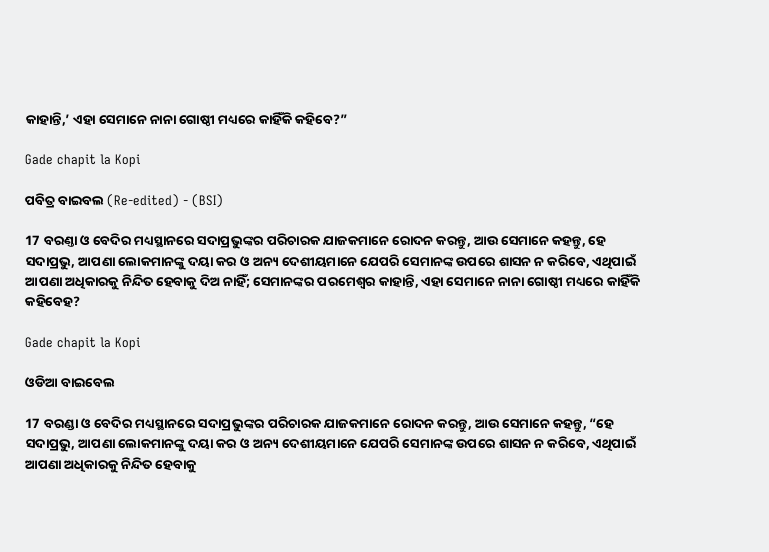କାହାନ୍ତି,’ ଏହା ସେମାନେ ନାନା ଗୋଷ୍ଠୀ ମଧ୍ୟରେ କାହିଁକି କହିବେ?”

Gade chapit la Kopi

ପବିତ୍ର ବାଇବଲ (Re-edited) - (BSI)

17 ବରଣ୍ତା ଓ ବେଦିର ମଧ୍ୟସ୍ଥାନରେ ସଦାପ୍ରଭୁଙ୍କର ପରିଚାରକ ଯାଜକମାନେ ରୋଦନ କରନ୍ତୁ, ଆଉ ସେମାନେ କହନ୍ତୁ, ହେ ସଦାପ୍ରଭୁ, ଆପଣା ଲୋକମାନଙ୍କୁ ଦୟା କର ଓ ଅନ୍ୟ ଦେଶୀୟମାନେ ଯେପରି ସେମାନଙ୍କ ଉପରେ ଶାସନ ନ କରିବେ, ଏଥିପାଇଁ ଆପଣା ଅଧିକାରକୁ ନିନ୍ଦିତ ହେବାକୁ ଦିଅ ନାହିଁ; ସେମାନଙ୍କର ପରମେଶ୍ଵର କାହାନ୍ତି, ଏହା ସେମାନେ ନାନା ଗୋଷ୍ଠୀ ମଧ୍ୟରେ କାହିଁକି କହିବେହ?

Gade chapit la Kopi

ଓଡିଆ ବାଇବେଲ

17 ବରଣ୍ଡା ଓ ବେଦିର ମଧ୍ୟସ୍ଥାନରେ ସଦାପ୍ରଭୁଙ୍କର ପରିଚାରକ ଯାଜକମାନେ ରୋଦନ କରନ୍ତୁ, ଆଉ ସେମାନେ କହନ୍ତୁ, “ହେ ସଦାପ୍ରଭୁ, ଆପଣା ଲୋକମାନଙ୍କୁ ଦୟା କର ଓ ଅନ୍ୟ ଦେଶୀୟମାନେ ଯେପରି ସେମାନଙ୍କ ଉପରେ ଶାସନ ନ କରିବେ, ଏଥିପାଇଁ ଆପଣା ଅଧିକାରକୁ ନିନ୍ଦିତ ହେବାକୁ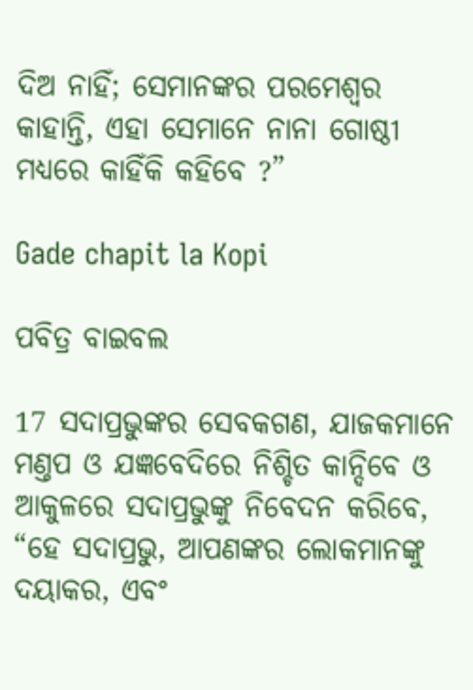ଦିଅ ନାହିଁ; ସେମାନଙ୍କର ପରମେଶ୍ୱର କାହାନ୍ତି, ଏହା ସେମାନେ ନାନା ଗୋଷ୍ଠୀ ମଧ୍ୟରେ କାହିଁକି କହିବେ ?”

Gade chapit la Kopi

ପବିତ୍ର ବାଇବଲ

17 ସଦାପ୍ରଭୁଙ୍କର ସେବକଗଣ, ଯାଜକମାନେ ମଣ୍ତପ ଓ ଯଜ୍ଞବେଦିରେ ନିଶ୍ଚିତ କାନ୍ଦିବେ ଓ ଆକୁଳରେ ସଦାପ୍ରଭୁଙ୍କୁ ନିବେଦନ କରିବେ, “ହେ ସଦାପ୍ରଭୁ, ଆପଣଙ୍କର ଲୋକମାନଙ୍କୁ ଦୟାକର, ଏବଂ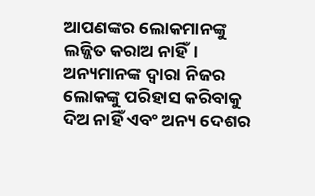ଆପଣଙ୍କର ଲୋକମାନଙ୍କୁ ଲଜ୍ଜିତ କରାଅ ନାହିଁ। ଅନ୍ୟମାନଙ୍କ ଦ୍ୱାରା ନିଜର ଲୋକଙ୍କୁ ପରିହାସ କରିବାକୁ ଦିଅ ନାହିଁ ଏବଂ ଅନ୍ୟ ଦେଶର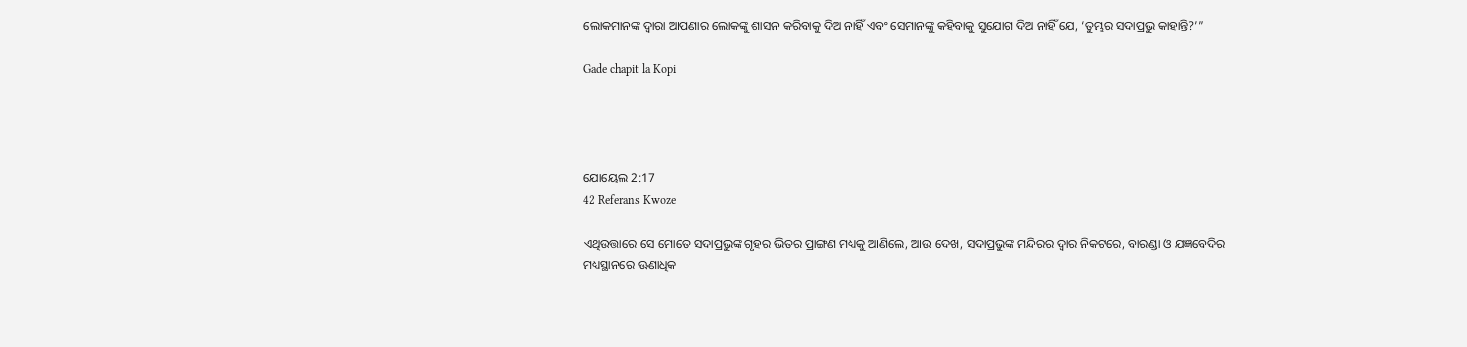ଲୋକମାନଙ୍କ ଦ୍ୱାରା ଆପଣାର ଲୋକଙ୍କୁ ଶାସନ କରିବାକୁ ଦିଅ ନାହିଁ ଏବଂ ସେମାନଙ୍କୁ କହିବାକୁ ସୁଯୋଗ ଦିଅ ନାହିଁ ଯେ, ‘ତୁମ୍ଭର ସଦାପ୍ରଭୁ କାହାନ୍ତି?’”

Gade chapit la Kopi




ଯୋୟେଲ 2:17
42 Referans Kwoze

ଏଥିଉତ୍ତାରେ ସେ ମୋତେ ସଦାପ୍ରଭୁଙ୍କ ଗୃହର ଭିତର ପ୍ରାଙ୍ଗଣ ମଧ୍ୟକୁ ଆଣିଲେ, ଆଉ ଦେଖ, ସଦାପ୍ରଭୁଙ୍କ ମନ୍ଦିରର ଦ୍ୱାର ନିକଟରେ, ବାରଣ୍ଡା ଓ ଯଜ୍ଞବେଦିର ମଧ୍ୟସ୍ଥାନରେ ଊଣାଧିକ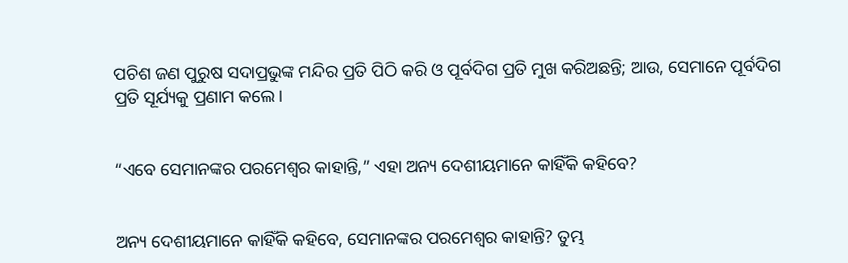ପଚିଶ ଜଣ ପୁରୁଷ ସଦାପ୍ରଭୁଙ୍କ ମନ୍ଦିର ପ୍ରତି ପିଠି କରି ଓ ପୂର୍ବଦିଗ ପ୍ରତି ମୁଖ କରିଅଛନ୍ତି; ଆଉ, ସେମାନେ ପୂର୍ବଦିଗ ପ୍ରତି ସୂର୍ଯ୍ୟକୁ ପ୍ରଣାମ କଲେ।


“ଏବେ ସେମାନଙ୍କର ପରମେଶ୍ୱର କାହାନ୍ତି,” ଏହା ଅନ୍ୟ ଦେଶୀୟମାନେ କାହିଁକି କହିବେ?


ଅନ୍ୟ ଦେଶୀୟମାନେ କାହିଁକି କହିବେ, ସେମାନଙ୍କର ପରମେଶ୍ୱର କାହାନ୍ତି? ତୁମ୍ଭ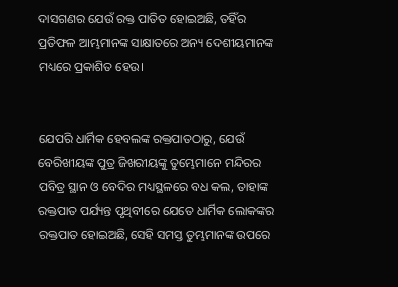ଦାସଗଣର ଯେଉଁ ରକ୍ତ ପାତିତ ହୋଇଅଛି, ତହିଁର ପ୍ରତିଫଳ ଆମ୍ଭମାନଙ୍କ ସାକ୍ଷାତରେ ଅନ୍ୟ ଦେଶୀୟମାନଙ୍କ ମଧ୍ୟରେ ପ୍ରକାଶିତ ହେଉ।


ଯେପରି ଧାର୍ମିକ ହେବଲଙ୍କ ରକ୍ତପାତଠାରୁ, ଯେଉଁ ବେରିଖୀୟଙ୍କ ପୁତ୍ର ଜିଖରୀୟଙ୍କୁ ତୁମ୍ଭେମାନେ ମନ୍ଦିରର ପବିତ୍ର ସ୍ଥାନ ଓ ବେଦିର ମଧ୍ୟସ୍ଥଳରେ ବଧ କଲ, ତାହାଙ୍କ ରକ୍ତପାତ ପର୍ଯ୍ୟନ୍ତ ପୃଥିବୀରେ ଯେତେ ଧାର୍ମିକ ଲୋକଙ୍କର ରକ୍ତପାତ ହୋଇଅଛି, ସେହି ସମସ୍ତ ତୁମ୍ଭମାନଙ୍କ ଉପରେ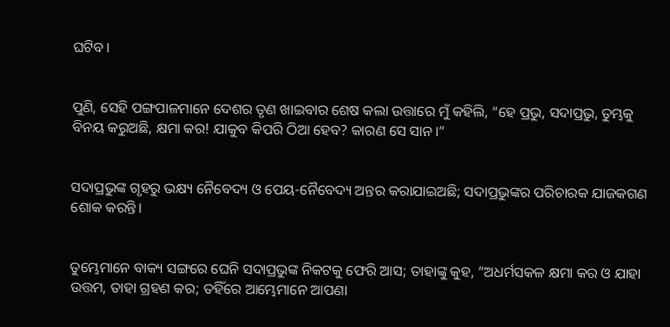ଘଟିବ।


ପୁଣି, ସେହି ପଙ୍ଗପାଳମାନେ ଦେଶର ତୃଣ ଖାଇବାର ଶେଷ କଲା ଉତ୍ତାରେ ମୁଁ କହିଲି, “ହେ ପ୍ରଭୁ, ସଦାପ୍ରଭୁ, ତୁମ୍ଭକୁ ବିନୟ କରୁଅଛି, କ୍ଷମା କର! ଯାକୁବ କିପରି ଠିଆ ହେବ? କାରଣ ସେ ସାନ।”


ସଦାପ୍ରଭୁଙ୍କ ଗୃହରୁ ଭକ୍ଷ୍ୟ ନୈବେଦ୍ୟ ଓ ପେୟ-ନୈବେଦ୍ୟ ଅନ୍ତର କରାଯାଇଅଛି; ସଦାପ୍ରଭୁଙ୍କର ପରିଚାରକ ଯାଜକଗଣ ଶୋକ କରନ୍ତି।


ତୁମ୍ଭେମାନେ ବାକ୍ୟ ସଙ୍ଗରେ ଘେନି ସଦାପ୍ରଭୁଙ୍କ ନିକଟକୁ ଫେରି ଆସ; ତାହାଙ୍କୁ କୁହ, “ଅଧର୍ମସକଳ କ୍ଷମା କର ଓ ଯାହା ଉତ୍ତମ, ତାହା ଗ୍ରହଣ କର; ତହିଁରେ ଆମ୍ଭେମାନେ ଆପଣା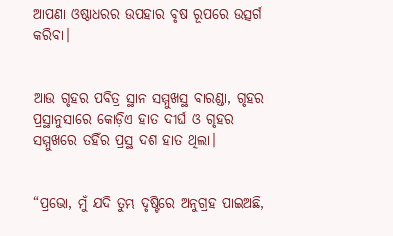ଆପଣା ଓଷ୍ଠାଧରର ଉପହାର ବୃଷ ରୂପରେ ଉତ୍ସର୍ଗ କରିବା।


ଆଉ ଗୃହର ପବିତ୍ର ସ୍ଥାନ ସମ୍ମୁଖସ୍ଥ ବାରଣ୍ଡା, ଗୃହର ପ୍ରସ୍ଥାନୁସାରେ କୋଡ଼ିଏ ହାତ ଦୀର୍ଘ ଓ ଗୃହର ସମ୍ମୁଖରେ ତହିଁର ପ୍ରସ୍ଥ ଦଶ ହାତ ଥିଲା।


“ପ୍ରଭୋ, ମୁଁ ଯଦି ତୁମ୍ଭ ଦୃଷ୍ଟିରେ ଅନୁଗ୍ରହ ପାଇଅଛି,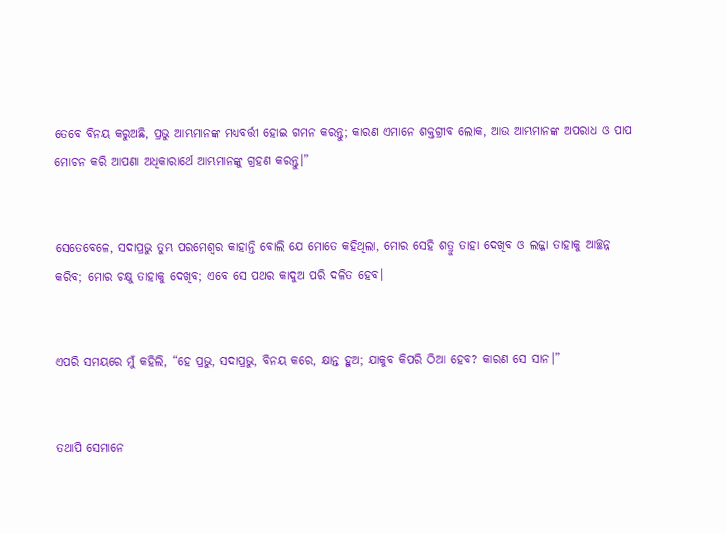ତେବେ ବିନୟ କରୁଅଛି, ପ୍ରଭୁ ଆମ୍ଭମାନଙ୍କ ମଧ୍ୟବର୍ତ୍ତୀ ହୋଇ ଗମନ କରନ୍ତୁ; କାରଣ ଏମାନେ ଶକ୍ତଗ୍ରୀବ ଲୋକ, ଆଉ ଆମ୍ଭମାନଙ୍କ ଅପରାଧ ଓ ପାପ ମୋଚନ କରି ଆପଣା ଅଧିକାରାର୍ଥେ ଆମ୍ଭମାନଙ୍କୁ ଗ୍ରହଣ କରନ୍ତୁ।”


ସେତେବେଳେ, ସଦାପ୍ରଭୁ ତୁମ୍ଭ ପରମେଶ୍ୱର କାହାନ୍ତି ବୋଲି ଯେ ମୋତେ କହିଥିଲା, ମୋର ସେହି ଶତ୍ରୁ ତାହା ଦେଖିବ ଓ ଲଜ୍ଜା ତାହାକୁ ଆଚ୍ଛନ୍ନ କରିବ; ମୋର ଚକ୍ଷୁ ତାହାକୁ ଦେଖିବ; ଏବେ ସେ ପଥର କାଦୁଅ ପରି ଦଳିତ ହେବ।


ଏପରି ସମୟରେ ମୁଁ କହିଲି, “ହେ ପ୍ରଭୁ, ସଦାପ୍ରଭୁ, ବିନୟ କରେ, କ୍ଷାନ୍ତ ହୁଅ; ଯାକୁବ କିପରି ଠିଆ ହେବ? କାରଣ ସେ ସାନ।”


ତଥାପି ସେମାନେ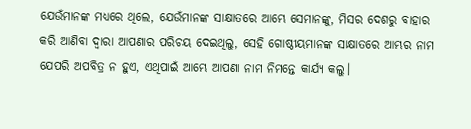ଯେଉଁମାନଙ୍କ ମଧ୍ୟରେ ଥିଲେ, ଯେଉଁମାନଙ୍କ ସାକ୍ଷାତରେ ଆମ୍ଭେ ସେମାନଙ୍କୁ, ମିସର ଦେଶରୁ ବାହାର କରି ଆଣିବା ଦ୍ୱାରା ଆପଣାର ପରିଚୟ ଦେଇଥିଲୁ, ସେହି ଗୋଷ୍ଠୀୟମାନଙ୍କ ସାକ୍ଷାତରେ ଆମ୍ଭର ନାମ ଯେପରି ଅପବିତ୍ର ନ ହୁଏ, ଏଥିପାଇଁ ଆମ୍ଭେ ଆପଣା ନାମ ନିମନ୍ତେ କାର୍ଯ୍ୟ କଲୁ।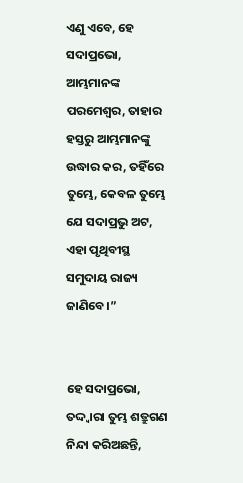ଏଣୁ ଏବେ, ହେ ସଦାପ୍ରଭୋ, ଆମ୍ଭମାନଙ୍କ ପରମେଶ୍ୱର, ତାହାର ହସ୍ତରୁ ଆମ୍ଭମାନଙ୍କୁ ଉଦ୍ଧାର କର, ତହିଁରେ ତୁମ୍ଭେ, କେବଳ ତୁମ୍ଭେ ଯେ ସଦାପ୍ରଭୁ ଅଟ, ଏହା ପୃଥିବୀସ୍ଥ ସମୁଦାୟ ରାଜ୍ୟ ଜାଣିବେ।”


ହେ ସଦାପ୍ରଭୋ, ତଦ୍ଦ୍ୱାରା ତୁମ୍ଭ ଶତ୍ରୁଗଣ ନିନ୍ଦା କରିଅଛନ୍ତି,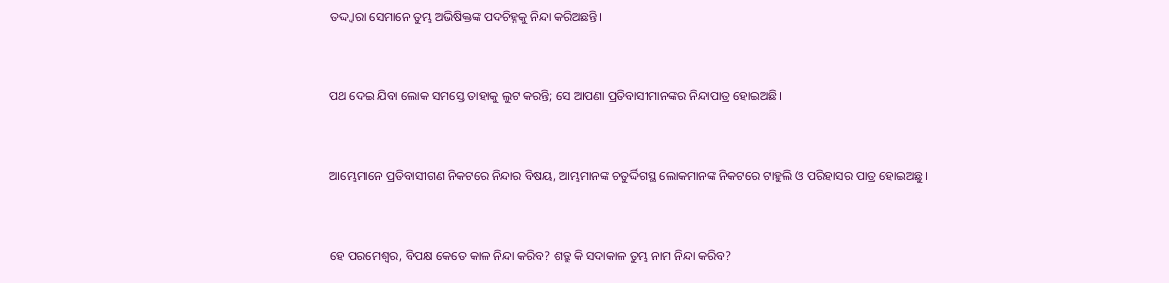ତଦ୍ଦ୍ୱାରା ସେମାନେ ତୁମ୍ଭ ଅଭିଷିକ୍ତଙ୍କ ପଦଚିହ୍ନକୁ ନିନ୍ଦା କରିଅଛନ୍ତି।


ପଥ ଦେଇ ଯିବା ଲୋକ ସମସ୍ତେ ତାହାକୁ ଲୁଟ କରନ୍ତି; ସେ ଆପଣା ପ୍ରତିବାସୀମାନଙ୍କର ନିନ୍ଦାପାତ୍ର ହୋଇଅଛି।


ଆମ୍ଭେମାନେ ପ୍ରତିବାସୀଗଣ ନିକଟରେ ନିନ୍ଦାର ବିଷୟ, ଆମ୍ଭମାନଙ୍କ ଚତୁର୍ଦ୍ଦିଗସ୍ଥ ଲୋକମାନଙ୍କ ନିକଟରେ ଟାହୁଲି ଓ ପରିହାସର ପାତ୍ର ହୋଇଅଛୁ।


ହେ ପରମେଶ୍ୱର, ବିପକ୍ଷ କେତେ କାଳ ନିନ୍ଦା କରିବ? ଶତ୍ରୁ କି ସଦାକାଳ ତୁମ୍ଭ ନାମ ନିନ୍ଦା କରିବ?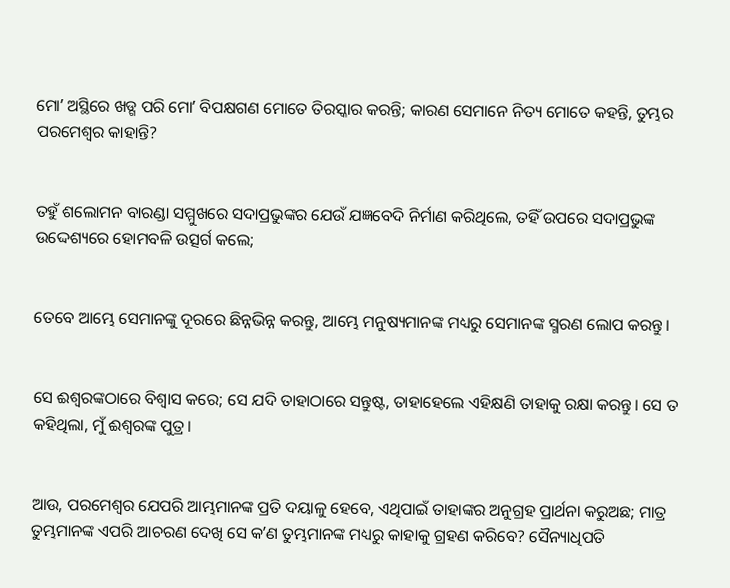ମୋʼ ଅସ୍ଥିରେ ଖଡ୍ଗ ପରି ମୋʼ ବିପକ୍ଷଗଣ ମୋତେ ତିରସ୍କାର କରନ୍ତି; କାରଣ ସେମାନେ ନିତ୍ୟ ମୋତେ କହନ୍ତି, ତୁମ୍ଭର ପରମେଶ୍ୱର କାହାନ୍ତି?


ତହୁଁ ଶଲୋମନ ବାରଣ୍ଡା ସମ୍ମୁଖରେ ସଦାପ୍ରଭୁଙ୍କର ଯେଉଁ ଯଜ୍ଞବେଦି ନିର୍ମାଣ କରିଥିଲେ, ତହିଁ ଉପରେ ସଦାପ୍ରଭୁଙ୍କ ଉଦ୍ଦେଶ୍ୟରେ ହୋମବଳି ଉତ୍ସର୍ଗ କଲେ;


ତେବେ ଆମ୍ଭେ ସେମାନଙ୍କୁ ଦୂରରେ ଛିନ୍ନଭିନ୍ନ କରନ୍ତୁ, ଆମ୍ଭେ ମନୁଷ୍ୟମାନଙ୍କ ମଧ୍ୟରୁ ସେମାନଙ୍କ ସ୍ମରଣ ଲୋପ କରନ୍ତୁ।


ସେ ଈଶ୍ବରଙ୍କଠାରେ ବିଶ୍ୱାସ କରେ; ସେ ଯଦି ତାହାଠାରେ ସନ୍ତୁଷ୍ଟ, ତାହାହେଲେ ଏହିକ୍ଷଣି ତାହାକୁ ରକ୍ଷା କରନ୍ତୁ। ସେ ତ କହିଥିଲା, ମୁଁ ଈଶ୍ବରଙ୍କ ପୁତ୍ର।


ଆଉ, ପରମେଶ୍ୱର ଯେପରି ଆମ୍ଭମାନଙ୍କ ପ୍ରତି ଦୟାଳୁ ହେବେ, ଏଥିପାଇଁ ତାହାଙ୍କର ଅନୁଗ୍ରହ ପ୍ରାର୍ଥନା କରୁଅଛ; ମାତ୍ର ତୁମ୍ଭମାନଙ୍କ ଏପରି ଆଚରଣ ଦେଖି ସେ କʼଣ ତୁମ୍ଭମାନଙ୍କ ମଧ୍ୟରୁ କାହାକୁ ଗ୍ରହଣ କରିବେ? ସୈନ୍ୟାଧିପତି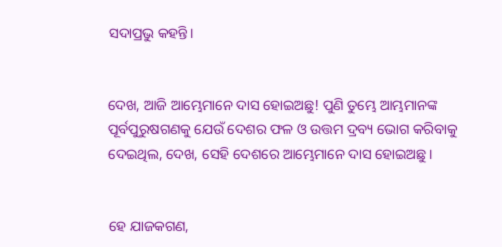ସଦାପ୍ରଭୁ କହନ୍ତି।


ଦେଖ, ଆଜି ଆମ୍ଭେମାନେ ଦାସ ହୋଇଅଛୁ! ପୁଣି ତୁମ୍ଭେ ଆମ୍ଭମାନଙ୍କ ପୂର୍ବପୁରୁଷଗଣକୁ ଯେଉଁ ଦେଶର ଫଳ ଓ ଉତ୍ତମ ଦ୍ରବ୍ୟ ଭୋଗ କରିବାକୁ ଦେଇଥିଲ, ଦେଖ, ସେହି ଦେଶରେ ଆମ୍ଭେମାନେ ଦାସ ହୋଇଅଛୁ।


ହେ ଯାଜକଗଣ,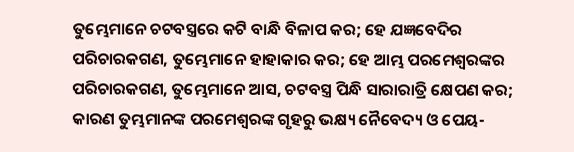ତୁମ୍ଭେମାନେ ଚଟବସ୍ତ୍ରରେ କଟି ବାନ୍ଧି ବିଳାପ କର; ହେ ଯଜ୍ଞବେଦିର ପରିଚାରକଗଣ, ତୁମ୍ଭେମାନେ ହାହାକାର କର; ହେ ଆମ୍ଭ ପରମେଶ୍ୱରଙ୍କର ପରିଚାରକଗଣ, ତୁମ୍ଭେମାନେ ଆସ, ଚଟବସ୍ତ୍ର ପିନ୍ଧି ସାରାରାତ୍ରି କ୍ଷେପଣ କର; କାରଣ ତୁମ୍ଭମାନଙ୍କ ପରମେଶ୍ୱରଙ୍କ ଗୃହରୁ ଭକ୍ଷ୍ୟ ନୈବେଦ୍ୟ ଓ ପେୟ-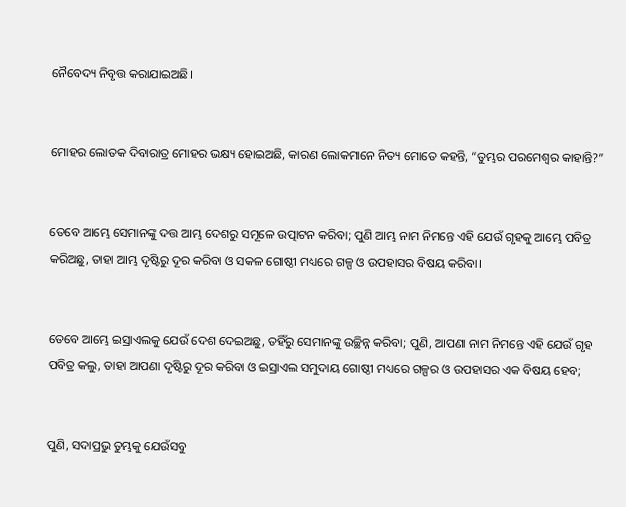ନୈବେଦ୍ୟ ନିବୃତ୍ତ କରାଯାଇଅଛି।


ମୋହର ଲୋତକ ଦିବାରାତ୍ର ମୋହର ଭକ୍ଷ୍ୟ ହୋଇଅଛି, କାରଣ ଲୋକମାନେ ନିତ୍ୟ ମୋତେ କହନ୍ତି, “ତୁମ୍ଭର ପରମେଶ୍ୱର କାହାନ୍ତି?”


ତେବେ ଆମ୍ଭେ ସେମାନଙ୍କୁ ଦତ୍ତ ଆମ୍ଭ ଦେଶରୁ ସମୂଳେ ଉତ୍ପାଟନ କରିବା; ପୁଣି ଆମ୍ଭ ନାମ ନିମନ୍ତେ ଏହି ଯେଉଁ ଗୃହକୁ ଆମ୍ଭେ ପବିତ୍ର କରିଅଛୁ, ତାହା ଆମ୍ଭ ଦୃଷ୍ଟିରୁ ଦୂର କରିବା ଓ ସକଳ ଗୋଷ୍ଠୀ ମଧ୍ୟରେ ଗଳ୍ପ ଓ ଉପହାସର ବିଷୟ କରିବା।


ତେବେ ଆମ୍ଭେ ଇସ୍ରାଏଲକୁ ଯେଉଁ ଦେଶ ଦେଇଅଛୁ, ତହିଁରୁ ସେମାନଙ୍କୁ ଉଚ୍ଛିନ୍ନ କରିବା; ପୁଣି, ଆପଣା ନାମ ନିମନ୍ତେ ଏହି ଯେଉଁ ଗୃହ ପବିତ୍ର କଲୁ, ତାହା ଆପଣା ଦୃଷ୍ଟିରୁ ଦୂର କରିବା ଓ ଇସ୍ରାଏଲ ସମୁଦାୟ ଗୋଷ୍ଠୀ ମଧ୍ୟରେ ଗଳ୍ପର ଓ ଉପହାସର ଏକ ବିଷୟ ହେବ;


ପୁଣି, ସଦାପ୍ରଭୁ ତୁମ୍ଭକୁ ଯେଉଁସବୁ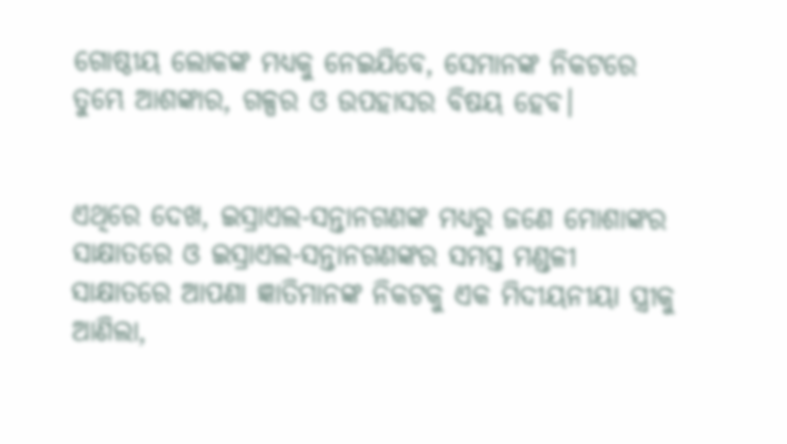ଗୋଷ୍ଠୀୟ ଲୋକଙ୍କ ମଧ୍ୟକୁ ନେଇଯିବେ, ସେମାନଙ୍କ ନିକଟରେ ତୁମ୍ଭେ ଆଶଙ୍କାର, ଗଳ୍ପର ଓ ଉପହାସର ବିଷୟ ହେବ।


ଏଥିରେ ଦେଖ, ଇସ୍ରାଏଲ-ସନ୍ତାନଗଣଙ୍କ ମଧ୍ୟରୁ ଜଣେ ମୋଶାଙ୍କର ସାକ୍ଷାତରେ ଓ ଇସ୍ରାଏଲ-ସନ୍ତାନଗଣଙ୍କର ସମସ୍ତ ମଣ୍ଡଳୀ ସାକ୍ଷାତରେ ଆପଣା ଜ୍ଞାତିମାନଙ୍କ ନିକଟକୁ ଏକ ମିଦୀୟନୀୟା ସ୍ତ୍ରୀକୁ ଆଣିଲା,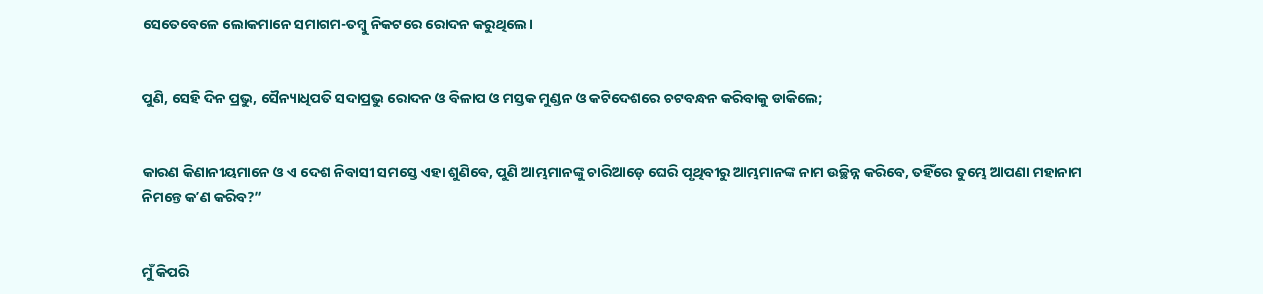ସେତେବେଳେ ଲୋକମାନେ ସମାଗମ-ତମ୍ବୁ ନିକଟରେ ରୋଦନ କରୁଥିଲେ।


ପୁଣି, ସେହି ଦିନ ପ୍ରଭୁ, ସୈନ୍ୟାଧିପତି ସଦାପ୍ରଭୁ ରୋଦନ ଓ ବିଳାପ ଓ ମସ୍ତକ ମୁଣ୍ଡନ ଓ କଟିଦେଶରେ ଚଟବନ୍ଧନ କରିବାକୁ ଡାକିଲେ;


କାରଣ କିଣାନୀୟମାନେ ଓ ଏ ଦେଶ ନିବାସୀ ସମସ୍ତେ ଏହା ଶୁଣିବେ, ପୁଣି ଆମ୍ଭମାନଙ୍କୁ ଚାରିଆଡ଼େ ଘେରି ପୃଥିବୀରୁ ଆମ୍ଭମାନଙ୍କ ନାମ ଉଚ୍ଛିନ୍ନ କରିବେ, ତହିଁରେ ତୁମ୍ଭେ ଆପଣା ମହାନାମ ନିମନ୍ତେ କʼଣ କରିବ?”


ମୁଁ କିପରି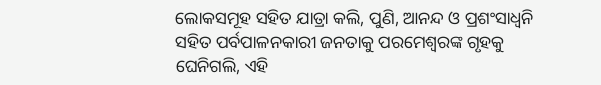ଲୋକସମୂହ ସହିତ ଯାତ୍ରା କଲି, ପୁଣି, ଆନନ୍ଦ ଓ ପ୍ରଶଂସାଧ୍ୱନି ସହିତ ପର୍ବପାଳନକାରୀ ଜନତାକୁ ପରମେଶ୍ୱରଙ୍କ ଗୃହକୁ ଘେନିଗଲି, ଏହି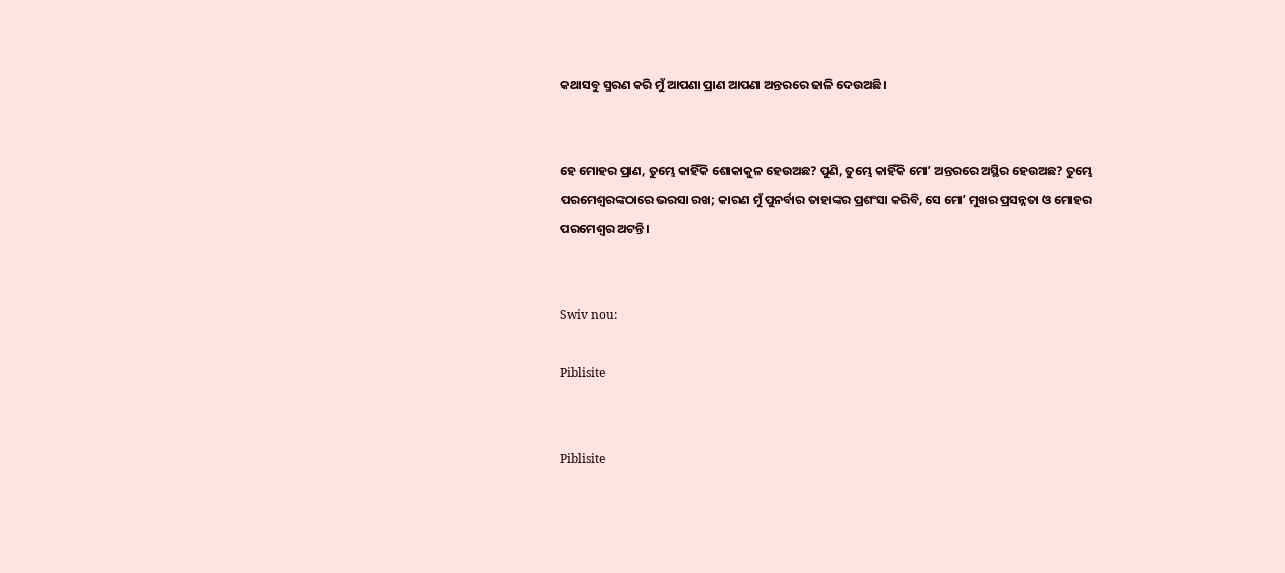କଥାସବୁ ସ୍ମରଣ କରି ମୁଁ ଆପଣା ପ୍ରାଣ ଆପଣା ଅନ୍ତରରେ ଢାଳି ଦେଉଅଛି।


ହେ ମୋହର ପ୍ରାଣ, ତୁମ୍ଭେ କାହିଁକି ଶୋକାକୁଳ ହେଉଅଛ? ପୁଣି, ତୁମ୍ଭେ କାହିଁକି ମୋʼ ଅନ୍ତରରେ ଅସ୍ଥିର ହେଉଅଛ? ତୁମ୍ଭେ ପରମେଶ୍ୱରଙ୍କଠାରେ ଭରସା ରଖ; କାରଣ ମୁଁ ପୁନର୍ବାର ତାହାଙ୍କର ପ୍ରଶଂସା କରିବି, ସେ ମୋʼ ମୁଖର ପ୍ରସନ୍ନତା ଓ ମୋହର ପରମେଶ୍ୱର ଅଟନ୍ତି।


Swiv nou:

Piblisite


Piblisite